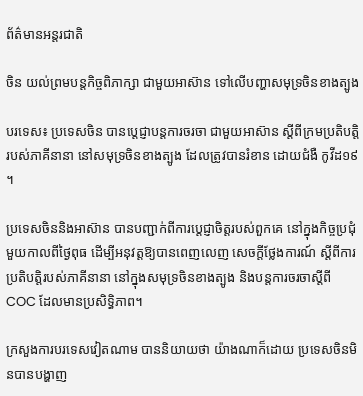ព័ត៌មានអន្តរជាតិ

ចិន យល់ព្រមបន្តកិច្ចពិភាក្សា ជាមួយអាស៊ាន ទៅលើបញ្ហាសមុទ្រចិនខាងត្បូង

បរទេស៖ ប្រទេសចិន បានប្តេជ្ញាបន្តការចរចា ជាមួយអាស៊ាន ស្តីពីក្រមប្រតិបត្តិរបស់ភាគីនានា នៅសមុទ្រចិនខាងត្បូង ដែលត្រូវបានរំខាន ដោយជំងឺ កូវីដ១៩ ។

ប្រទេសចិននិងអាស៊ាន បានបញ្ជាក់ពីការប្តេជ្ញាចិត្តរបស់ពួកគេ នៅក្នុងកិច្ចប្រជុំមួយកាលពីថ្ងៃពុធ ដើម្បីអនុវត្តឱ្យបានពេញលេញ សេចក្តីថ្លែងការណ៍ ស្តីពីការប្រតិបត្តិរបស់ភាគីនានា នៅក្នុងសមុទ្រចិនខាងត្បូង និងបន្តការចរចាស្តីពី COC ដែលមានប្រសិទ្ធិភាព។

ក្រសួងការបរទេសវៀតណាម បាននិយាយថា យ៉ាងណាក៏ដោយ ប្រទេសចិនមិនបានបង្ហាញ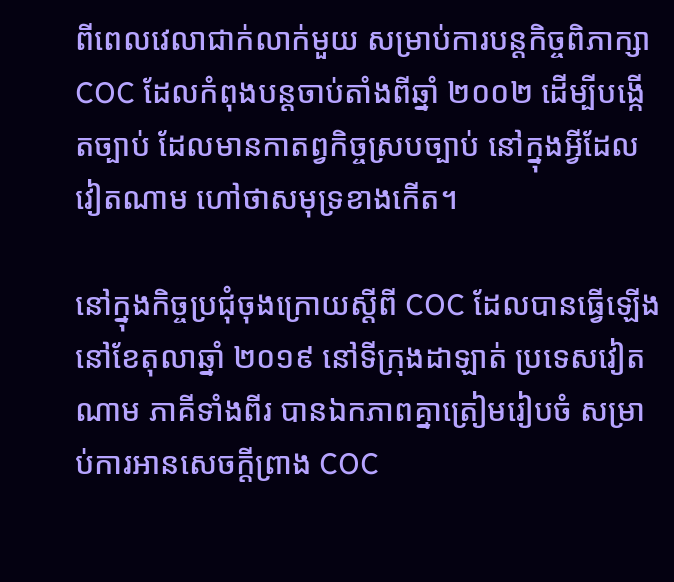ពីពេលវេលាជាក់លាក់មួយ សម្រាប់ការបន្តកិច្ចពិភាក្សា COC ដែលកំពុងបន្តចាប់តាំងពីឆ្នាំ ២០០២ ដើម្បីបង្កើតច្បាប់ ដែលមានកាតព្វកិច្ចស្របច្បាប់ នៅក្នុងអ្វីដែលវៀតណាម ហៅថាសមុទ្រខាងកើត។

នៅក្នុងកិច្ចប្រជុំចុងក្រោយស្តីពី COC ដែលបានធ្វើឡើង នៅខែតុលាឆ្នាំ ២០១៩ នៅទីក្រុងដាឡាត់ ប្រទេសវៀតណាម ភាគីទាំងពីរ បានឯកភាពគ្នាត្រៀមរៀបចំ សម្រាប់ការអានសេចក្តីព្រាង COC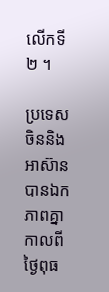លើកទី ២ ។

ប្រទេសចិននិងអាស៊ាន បានឯកភាពគ្នាកាលពីថ្ងៃពុធ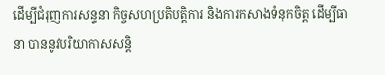ដើម្បីជំរុញការសន្ទនា កិច្ចសហប្រតិបត្តិការ និងការកសាងទំនុកចិត្ត ដើម្បីធានា បាននូវបរិយាកាសសន្តិ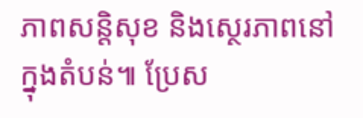ភាពសន្តិសុខ និងស្ថេរភាពនៅក្នុងតំបន់៕ ប្រែស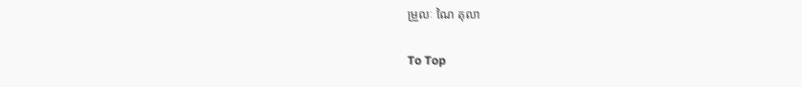ម្រួលៈ ណៃ តុលា

To Top